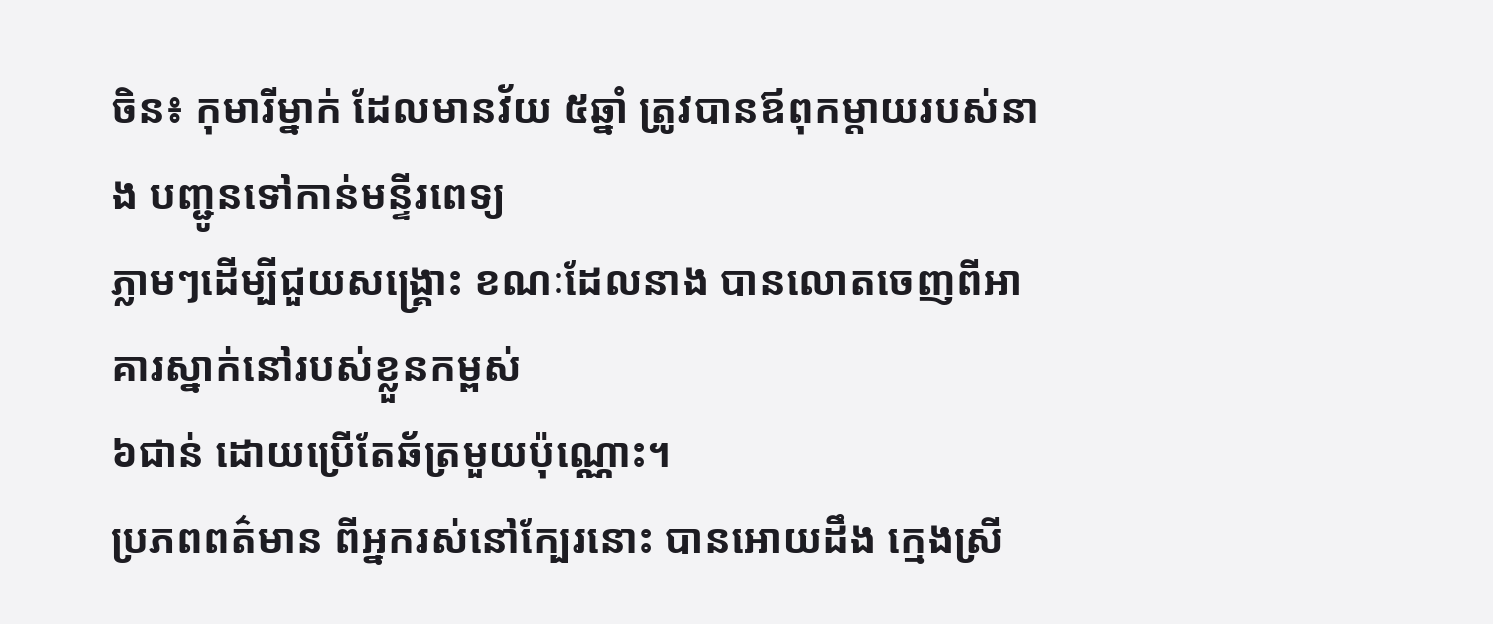ចិន៖ កុមារីម្នាក់ ដែលមានវ័យ ៥ឆ្នាំ ត្រូវបានឪពុកម្ដាយរបស់នាង បញ្ជូនទៅកាន់មន្ទីរពេទ្យ
ភ្លាមៗដើម្បីជួយសង្រ្គោះ ខណៈដែលនាង បានលោតចេញពីអាគារស្នាក់នៅរបស់ខ្លួនកម្ពស់
៦ជាន់ ដោយប្រើតែឆ័ត្រមួយប៉ុណ្ណោះ។
ប្រភពពត៌មាន ពីអ្នករស់នៅក្បែរនោះ បានអោយដឹង ក្មេងស្រី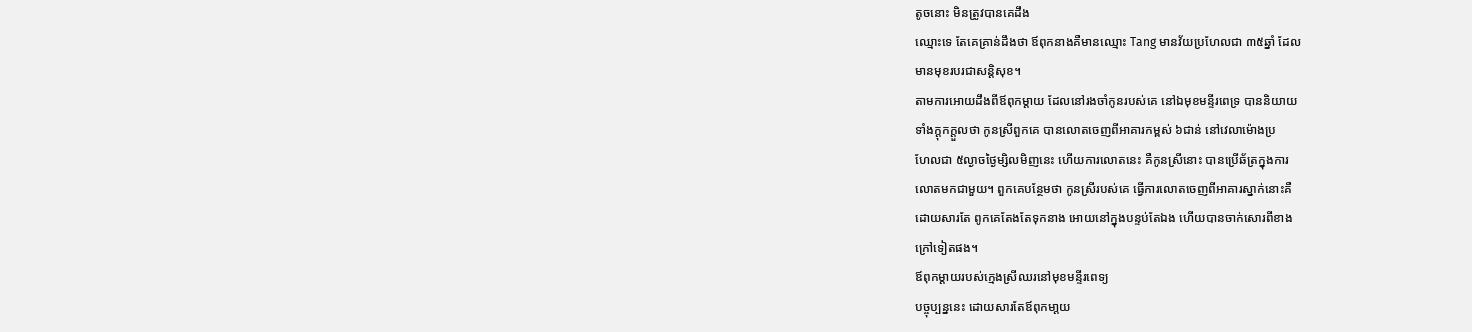តូចនោះ មិនត្រូវបានគេដឹង
ឈ្មោះទេ តែគេគ្រាន់ដឹងថា ឪពុកនាងគឺមានឈ្មោះ Tang មានវ័យប្រហែលជា ៣៥ឆ្នាំ ដែល
មានមុខរបរជាសន្ដិសុខ។
តាមការអោយដឹងពីឪពុកម្ដាយ ដែលនៅរងចាំកូនរបស់គេ នៅឯមុខមន្ទីរពេទ្រ បាននិយាយ
ទាំងក្ដុកក្ដួលថា កូនស្រីពួកគេ បានលោតចេញពីអាគារកម្ពស់ ៦ជាន់ នៅវេលាម៉ោងប្រ
ហែលជា ៥ល្ងាចថ្ងៃម្សិលមិញនេះ ហើយការលោតនេះ គឺកូនស្រីនោះ បានប្រើឆ័ត្រក្នុងការ
លោតមកជាមួយ។ ពួកគេបន្ថែមថា កូនស្រីរបស់គេ ធ្វើការលោតចេញពីអាគារស្នាក់នោះគឺ
ដោយសារតែ ពូកគេតែងតែទុកនាង អោយនៅក្នុងបន្ទប់តែឯង ហើយបានចាក់សោរពីខាង
ក្រៅទៀតផង។
ឪពុកម្ដាយរបស់ក្មេងស្រីឈរនៅមុខមន្ទីរពេទ្យ
បច្ចុប្បន្ននេះ ដោយសារតែឪពុកមា្ដយ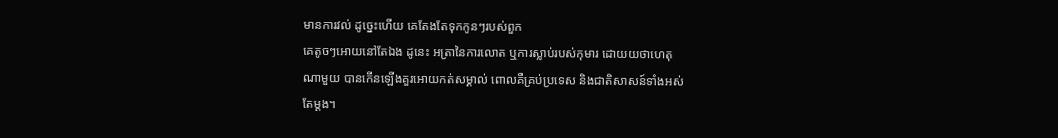មានការវល់ ដូច្នេះហើយ គេតែងតែទុកកូនៗរបស់ពួក
គេតូចៗអោយនៅតែឯង ដូនេះ អត្រានៃការលោត ឬការស្លាប់របស់កុមារ ដោយយថាហេតុ
ណាមួយ បានកើនឡើងគួរអោយកត់សម្គាល់ ពោលគឺគ្រប់ប្រទេស និងជាតិសាសន៍ទាំងអស់
តែម្ដង។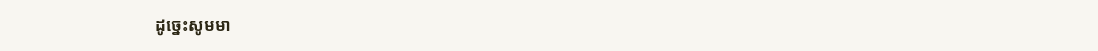ដូច្នេះសូមមា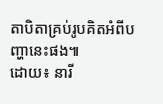តាបិតាគ្រប់រូបគិតអំពីបញ្ហានេះផង៕
ដោយ៖ នារី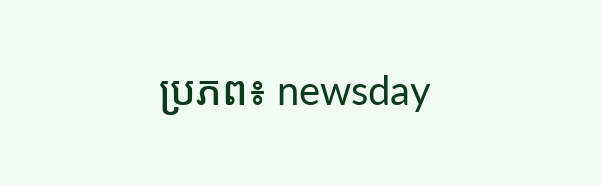ប្រភព៖ newsday